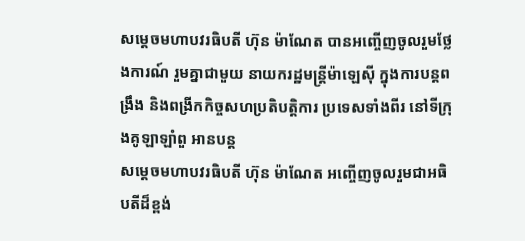សម្ដេចមហាបវរធិបតី ហ៊ុន ម៉ាណែត បានអញ្ចើញចូលរួមថ្លែងការណ៍ រួមគ្នាជាមួយ នាយករដ្ឋមន្ត្រីម៉ាឡេស៊ី ក្នុងការបន្តពង្រឹង និងពង្រីកកិច្ចសហប្រតិបត្តិការ ប្រទេសទាំងពីរ នៅទីក្រុងគូឡាឡាំពួ អានបន្ត
សម្ដេចមហាបវរធិបតី ហ៊ុន ម៉ាណែត អញ្ចើញចូលរួមជាអធិបតីដ៏ខ្ពង់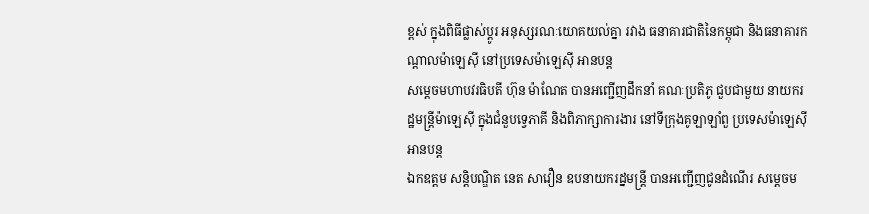ខ្ពស់ ក្នុងពិធីផ្លាស់ប្តូរ អនុស្សរណៈយោគយល់គ្នា រវាង ធនាគារជាតិនៃកម្ពុជា និងធនាគារកណ្តាលម៉ាឡេស៊ី នៅប្រទេសម៉ាឡេស៊ី អានបន្ត
សម្ដេចមហាបវរធិបតី ហ៊ុន ម៉ាណែត បានអញ្ជើញដឹកនាំ គណៈប្រតិភូ ជួបជាមួយ នាយករដ្ឋមន្ត្រីម៉ាឡេស៊ី ក្នុងជំនួបទ្វេភាគី និងពិភាក្សាការងារ នៅទីក្រុងគូឡាឡាំពួ ប្រទេសម៉ាឡេស៊ី អានបន្ត
ឯកឧត្តម សន្តិបណ្ឌិត នេត សាវឿន ឧបនាយករដ្នមន្ត្រី បានអញ្ជើញជូនដំណើរ សម្តេចម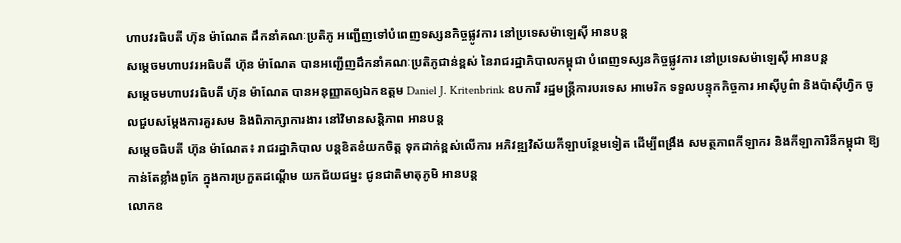ហាបវរធិបតី ហ៊ុន ម៉ាណែត ដឹកនាំគណៈប្រតិភូ អញ្ជើញទៅបំពេញទស្សនកិច្ចផ្លូវការ នៅប្រទេសម៉ាឡេស៊ី អានបន្ត
សម្ដេចមហាបវរអធិបតី ហ៊ុន ម៉ាណែត បានអញ្ជើញដឹកនាំគណៈប្រតិភូជាន់ខ្ពស់ នៃរាជរដ្ឋាភិបាលកម្ពុជា បំពេញទស្សនកិច្ចផ្លូវការ នៅប្រទេសម៉ាឡេស៊ី អានបន្ត
សម្ដេចមហាបវរធិបតី ហ៊ុន ម៉ាណែត បានអនុញ្ញាតឲ្យឯកឧត្តម Daniel J. Kritenbrink ឧបការី រដ្ឋមន្រ្តីការបរទេស អាមេរិក ទទួលបន្ទុកកិច្ចការ អាស៊ីបូព៌ា និងប៉ាស៊ីហ្វិក ចូលជួបសម្ដែងការគួរសម និងពិភាក្សាការងារ នៅវិមានសន្តិភាព អានបន្ត
សម្តេចធិបតី ហ៊ុន ម៉ាណែត៖ រាជរដ្ឋាភិបាល បន្តខិតខំយកចិត្ត ទុកដាក់ខ្ពស់លើការ អភិវឌ្ឍវិស័យកីឡាបន្ថែមទៀត ដើម្បីពង្រឹង សមត្ថភាពកីឡាករ និងកីឡាការិនីកម្ពុជា ឱ្យកាន់តែខ្លាំងពូកែ ក្នុងការប្រកួតដណ្តើម យកជ័យជម្នះ ជូនជាតិមាតុភូមិ អានបន្ត
លោកឧ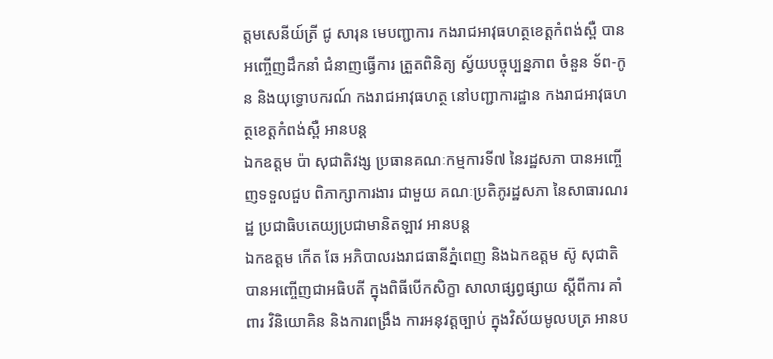ត្តមសេនីយ៍ត្រី ជូ សារុន មេបញ្ជាការ កងរាជអាវុធហត្ថខេត្តកំពង់ស្ពឺ បានអញ្ចើញដឹកនាំ ជំនាញធ្វើការ ត្រួតពិនិត្យ ស្វ័យបច្ចុប្បន្នភាព ចំនួន ទ័ព-កូន និងយុទ្ធោបករណ៍ កងរាជអាវុធហត្ថ នៅបញ្ជាការដ្ឋាន កងរាជអាវុធហត្ថខេត្តកំពង់ស្ពឺ អានបន្ត
ឯកឧត្តម ប៉ា សុជាតិវង្ស ប្រធានគណៈកម្មការទី៧ នៃរដ្ឋសភា បានអញ្ចើញទទួលជួប ពិភាក្សាការងារ ជាមួយ គណៈប្រតិភូរដ្ឋសភា នៃសាធារណរដ្ឋ ប្រជាធិបតេយ្យប្រជាមានិតឡាវ អានបន្ត
ឯកឧត្តម កើត ឆែ អភិបាលរងរាជធានីភ្នំពេញ និងឯកឧត្តម ស៊ូ សុជាតិ បានអញ្ចើញជាអធិបតី ក្នុងពិធីបើកសិក្ខា សាលាផ្សព្វផ្សាយ ស្តីពីការ គាំពារ វិនិយោគិន និងការពង្រឹង ការអនុវត្តច្បាប់ ក្នុងវិស័យមូលបត្រ អានប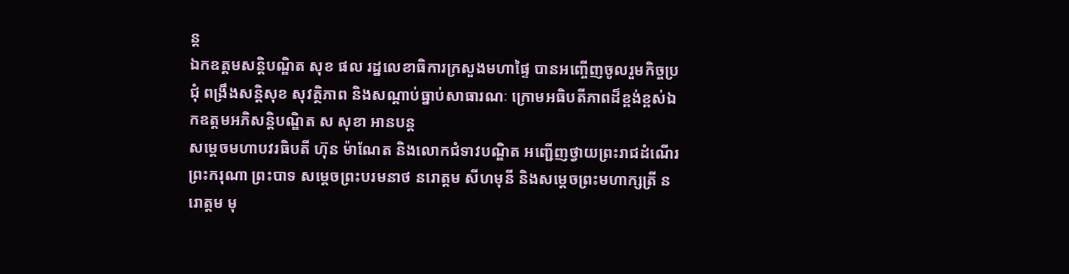ន្ត
ឯកឧត្ដមសន្តិបណ្ឌិត សុខ ផល រដ្នលេខាធិការក្រសួងមហាផ្ទៃ បានអញ្ចើញចូលរួមកិច្ចប្រជុំ ពង្រឹងសន្តិសុខ សុវត្ថិភាព និងសណ្ដាប់ធ្នាប់សាធារណៈ ក្រោមអធិបតីភាពដ៏ខ្ពង់ខ្ពស់ឯកឧត្តមអភិសន្តិបណ្ឌិត ស សុខា អានបន្ត
សម្តេចមហាបវរធិបតី ហ៊ុន ម៉ាណែត និងលោកជំទាវបណ្ឌិត អញ្ជើញថ្វាយព្រះរាជដំណើរ ព្រះករុណា ព្រះបាទ សម្តេចព្រះបរមនាថ នរោត្តម សីហមុនី និងសម្តេចព្រះមហាក្សត្រី នរោត្តម មុ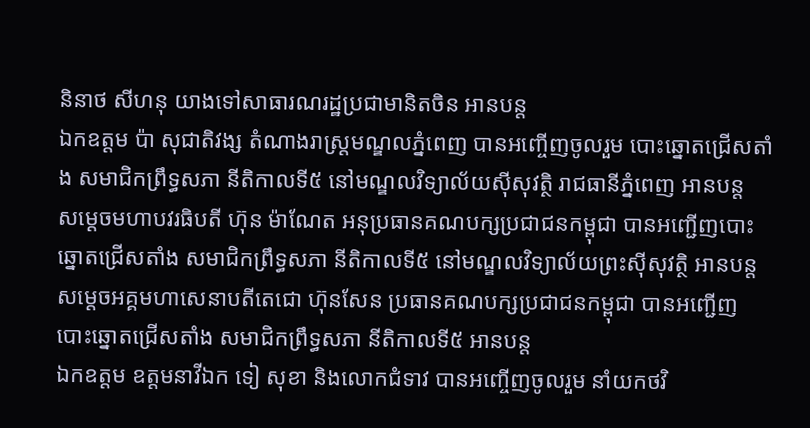និនាថ សីហនុ យាងទៅសាធារណរដ្ឋប្រជាមានិតចិន អានបន្ត
ឯកឧត្តម ប៉ា សុជាតិវង្ស តំណាងរាស្ត្រមណ្ឌលភ្នំពេញ បានអញ្ចើញចូលរួម បោះឆ្នោតជ្រើសតាំង សមាជិកព្រឹទ្ធសភា នីតិកាលទី៥ នៅមណ្ឌលវិទ្យាល័យស៊ីសុវត្ថិ រាជធានីភ្នំពេញ អានបន្ត
សម្ដេចមហាបវរធិបតី ហ៊ុន ម៉ាណែត អនុប្រធានគណបក្សប្រជាជនកម្ពុជា បានអញ្ជើញបោះឆ្នោតជ្រើសតាំង សមាជិកព្រឹទ្ធសភា នីតិកាលទី៥ នៅមណ្ឌលវិទ្យាល័យព្រះស៊ីសុវត្ថិ អានបន្ត
សម្ដេចអគ្គមហាសេនាបតីតេជោ ហ៊ុនសែន ប្រធានគណបក្សប្រជាជនកម្ពុជា បានអញ្ជើញបោះឆ្នោតជ្រើសតាំង សមាជិកព្រឹទ្ធសភា នីតិកាលទី៥ អានបន្ត
ឯកឧត្តម ឧត្តមនាវីឯក ទៀ សុខា និងលោកជំទាវ បានអញ្ចើញចូលរួម នាំយកថវិ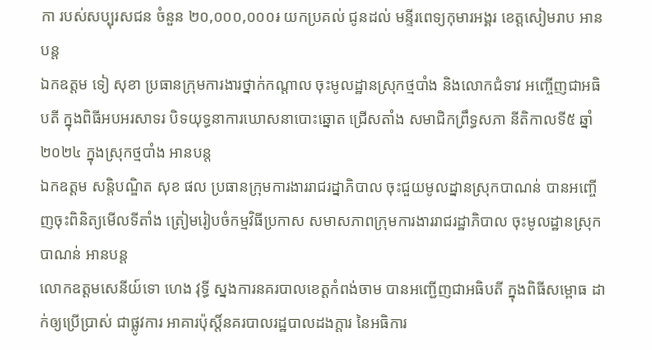កា របស់សប្បុរសជន ចំនួន ២០,០០០,០០០៛ យកប្រគល់ ជូនដល់ មន្ទីរពេទ្យកុមារអង្គរ ខេត្តសៀមរាប អានបន្ត
ឯកឧត្តម ទៀ សុខា ប្រធានក្រុមការងារថ្នាក់កណ្តាល ចុះមូលដ្ឋានស្រុកថ្មបាំង និងលោកជំទាវ អញ្ចើញជាអធិបតី ក្នុងពិធីអបអរសាទរ បិទយុទ្ធនាការឃោសនាបោះឆ្នោត ជ្រើសតាំង សមាជិកព្រឹទ្ធសភា នីតិកាលទី៥ ឆ្នាំ២០២៤ ក្នុងស្រុកថ្មបាំង អានបន្ត
ឯកឧត្ដម សន្តិបណ្ឌិត សុខ ផល ប្រធានក្រុមការងាររាជរដ្នាភិបាល ចុះជួយមូលដ្នានស្រុកបាណន់ បានអញ្ចើញចុះពិនិត្យមើលទីតាំង ត្រៀមរៀបចំកម្មវិធីប្រកាស សមាសភាពក្រុមការងាររាជរដ្ឋាភិបាល ចុះមូលដ្ឋានស្រុកបាណន់ អានបន្ត
លោកឧត្តមសេនីយ៍ទោ ហេង វុទ្ធី ស្នងការនគរបាលខេត្តកំពង់ចាម បានអញ្ជើញជាអធិបតី ក្នុងពិធីសម្ពោធ ដាក់ឲ្យប្រើប្រាស់ ជាផ្លូវការ អាគារប៉ុស្តិ៍នគរបាលរដ្ឋបាលដងក្ដារ នៃអធិការ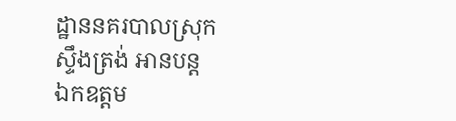ដ្ឋាននគរបាលស្រុកស្ទឹងត្រង់ អានបន្ត
ឯកឧត្ដម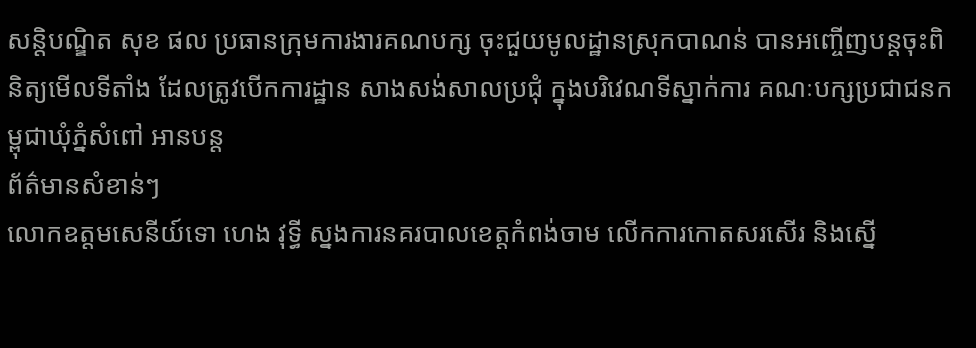សន្តិបណ្ឌិត សុខ ផល ប្រធានក្រុមការងារគណបក្ស ចុះជួយមូលដ្ឋានស្រុកបាណន់ បានអញ្ចើញបន្តចុះពិនិត្យមើលទីតាំង ដែលត្រូវបើកការដ្ឋាន សាងសង់សាលប្រជុំ ក្នុងបរិវេណទីស្នាក់ការ គណៈបក្សប្រជាជនកម្ពុជាឃុំភ្នំសំពៅ អានបន្ត
ព័ត៌មានសំខាន់ៗ
លោកឧត្តមសេនីយ៍ទោ ហេង វុទ្ធី ស្នងការនគរបាលខេត្តកំពង់ចាម លើកការកោតសរសើរ និងស្នើ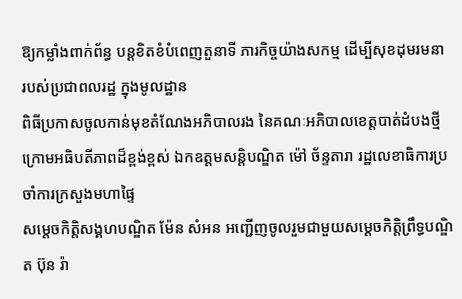ឱ្យកម្លាំងពាក់ព័ន្ធ បន្ដខិតខំបំពេញតួនាទី ភារកិច្ចយ៉ាងសកម្ម ដើម្បីសុខដុមរមនា របស់ប្រជាពលរដ្ឋ ក្នុងមូលដ្ឋាន
ពិធីប្រកាសចូលកាន់មុខតំណែងអភិបាលរង នៃគណៈអភិបាលខេត្តបាត់ដំបងថ្មី ក្រោមអធិបតីភាពដ៏ខ្ពង់ខ្ពស់ ឯកឧត្តមសន្តិបណ្ឌិត ម៉ៅ ច័ន្ទតារា រដ្ឋលេខាធិការប្រចាំការក្រសួងមហាផ្ទៃ
សម្ដេចកិត្តិសង្គហបណ្ឌិត ម៉ែន សំអន អញ្ជើញចូលរួមជាមួយសម្តេចកិត្តិព្រឹទ្ធបណ្ឌិត ប៊ុន រ៉ា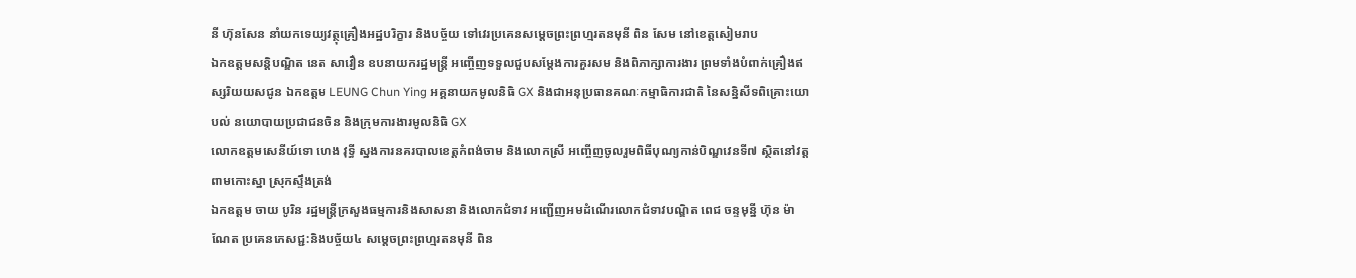នី ហ៊ុនសែន នាំយកទេយ្យវត្ថុគ្រឿងអដ្ឋបរិក្ខារ និងបច្ច័យ ទៅវេរប្រគេនសម្តេចព្រះព្រហ្មរតនមុនី ពិន សែម នៅខេត្តសៀមរាប
ឯកឧត្តមសន្តិបណ្ឌិត នេត សាវឿន ឧបនាយករដ្ឋមន្ត្រី អញ្ចើញទទួលជួបសម្តែងការគួរសម និងពិភាក្សាការងារ ព្រមទាំងបំពាក់គ្រឿងឥស្សរិយយសជូន ឯកឧត្តម LEUNG Chun Ying អគ្គនាយកមូលនិធិ GX និងជាអនុប្រធានគណៈកម្មាធិការជាតិ នៃសន្និសីទពិគ្រោះយោបល់ នយោបាយប្រជាជនចិន និងក្រុមការងារមូលនិធិ GX
លោកឧត្តមសេនីយ៍ទោ ហេង វុទ្ធី ស្នងការនគរបាលខេត្តកំពង់ចាម និងលោកស្រី អញ្ចើញចូលរួមពិធីបុណ្យកាន់បិណ្ឌវេនទី៧ ស្ថិតនៅវត្តពាមកោះស្នា ស្រុកស្ទឹងត្រង់
ឯកឧត្តម ចាយ បូរិន រដ្ឋមន្ត្រីក្រសួងធម្មការនិងសាសនា និងលោកជំទាវ អញ្ជើញអមដំណើរលោកជំទាវបណ្ឌិត ពេជ ចន្ទមុន្នី ហ៊ុន ម៉ាណែត ប្រគេនភេសជ្ជ:និងបច្ច័យ៤ សម្តេចព្រះព្រហ្មរតនមុនី ពិន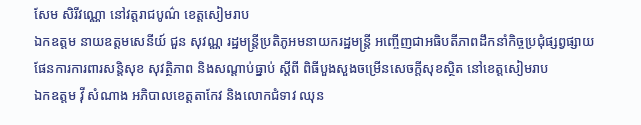សែម សិរីវណ្ណោ នៅវត្តរាជបូណ៌ ខេត្តសៀមរាប
ឯកឧត្តម នាយឧត្តមសេនីយ៍ ជួន សុវណ្ណ រដ្ឋមន្ត្រីប្រតិភូអមនាយករដ្ឋមន្ត្រី អញ្ចើញជាអធិបតីភាពដឹកនាំកិច្ចប្រជុំផ្សព្វផ្សាយផែនការការពារសន្តិសុខ សុវត្ថិភាព និងសណ្តាប់ធ្នាប់ ស្តីពី ពិធីបួងសួងចម្រើនសេចក្តីសុខស្ថិត នៅខេត្តសៀមរាប
ឯកឧត្តម វ៉ី សំណាង អភិបាលខេត្តតាកែវ និងលោកជំទាវ ឈុន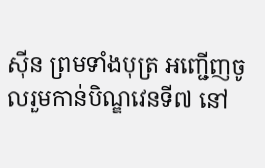ស៊ីន ព្រមទាំងបុត្រ អញ្ជើញចូលរួមកាន់បិណ្ឌវេនទី៧ នៅ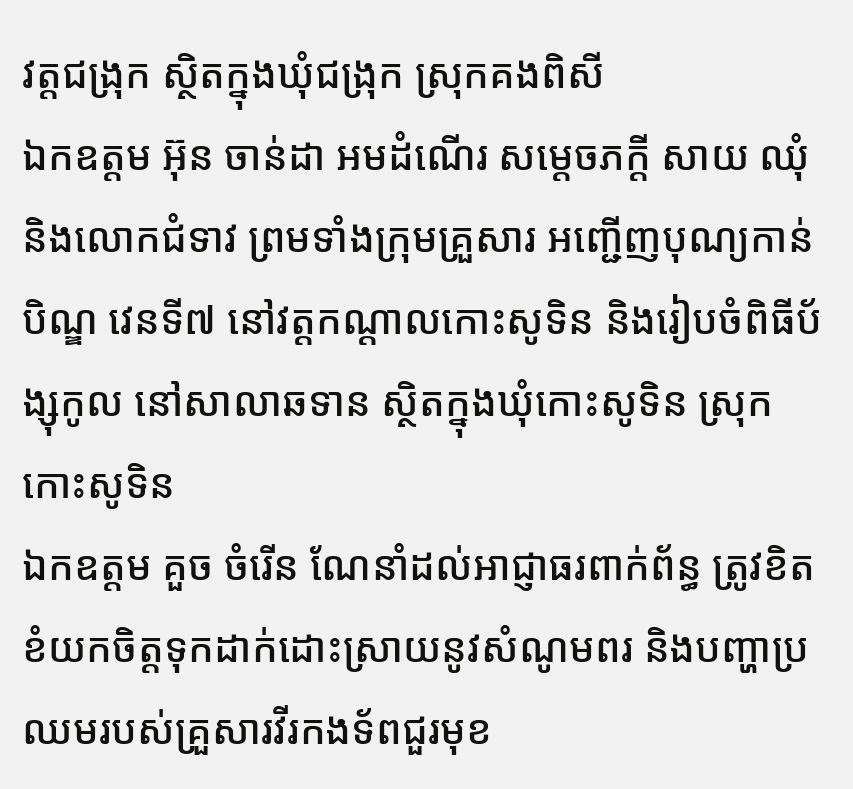វត្តជង្រុក ស្ថិតក្នុងឃុំជង្រុក ស្រុកគងពិសី
ឯកឧត្តម អ៊ុន ចាន់ដា អមដំណើរ សម្តេចភក្តី សាយ ឈុំ និងលោកជំទាវ ព្រមទាំងក្រុមគ្រួសារ អញ្ជើញបុណ្យកាន់បិណ្ឌ វេនទី៧ នៅវត្តកណ្តាលកោះសូទិន និងរៀបចំពិធីប័ង្សុកូល នៅសាលាឆទាន ស្ថិតក្នុងឃុំកោះសូទិន ស្រុកកោះសូទិន
ឯកឧត្តម គួច ចំរើន ណែនាំដល់អាជ្ញាធរពាក់ព័ន្ធ ត្រូវខិតខំយកចិត្តទុកដាក់ដោះស្រាយនូវសំណូមពរ និងបញ្ហាប្រឈមរបស់គ្រួសារវីរកងទ័ពជួរមុខ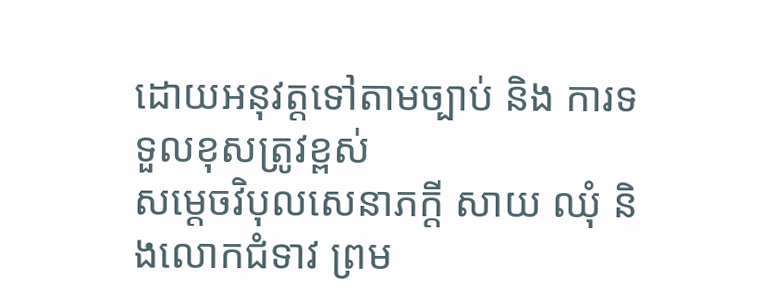ដោយអនុវត្តទៅតាមច្បាប់ និង ការទទួលខុសត្រូវខ្ពស់
សម្តេចវិបុលសេនាភក្តី សាយ ឈុំ និងលោកជំទាវ ព្រម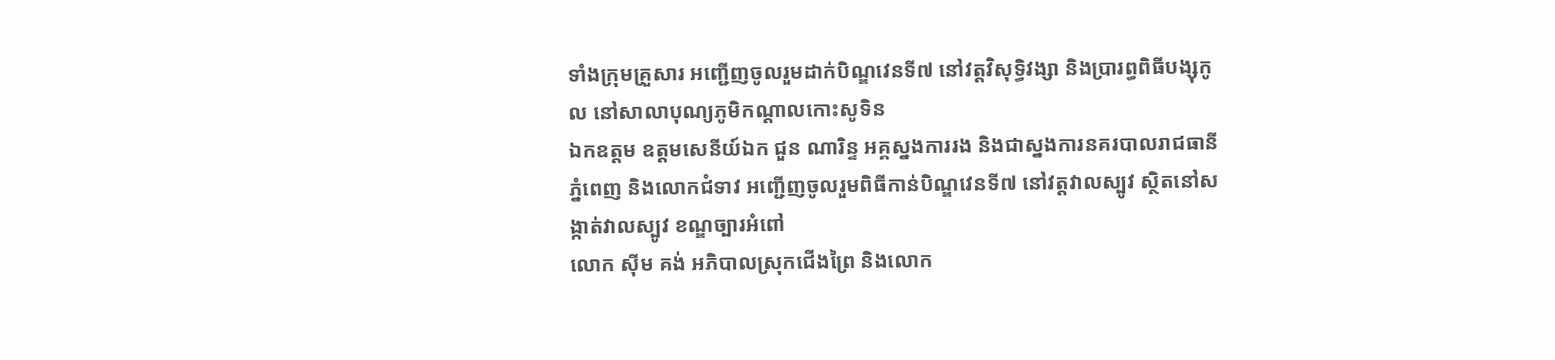ទាំងក្រុមគ្រួសារ អញ្ជើញចូលរួមដាក់បិណ្ឌវេនទី៧ នៅវត្តវិសុទ្ធិវង្សា និងប្រារព្ធពិធីបង្សុកូល នៅសាលាបុណ្យភូមិកណ្តាលកោះសូទិន
ឯកឧត្តម ឧត្តមសេនីយ៍ឯក ជួន ណារិន្ទ អគ្គស្នងការរង និងជាស្នងការនគរបាលរាជធានីភ្នំពេញ និងលោកជំទាវ អញ្ជើញចូលរួមពិធីកាន់បិណ្ឌវេនទី៧ នៅវត្តវាលស្បូវ ស្ថិតនៅសង្កាត់វាលស្បូវ ខណ្ឌច្បារអំពៅ
លោក ស៊ីម គង់ អភិបាលស្រុកជើងព្រៃ និងលោក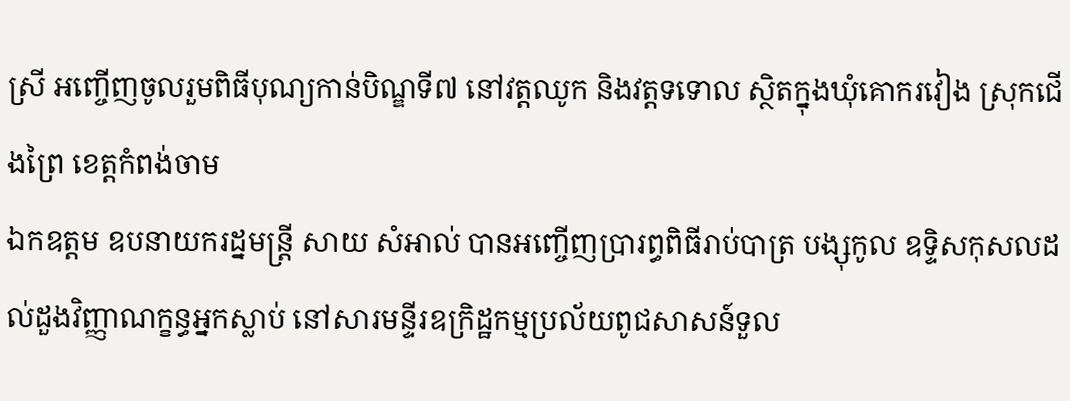ស្រី អញ្ចើញចូលរួមពិធីបុណ្យកាន់បិណ្ឌទី៧ នៅវត្តឈូក និងវត្តទទោល ស្ថិតក្នុងឃុំគោករវៀង ស្រុកជើងព្រៃ ខេត្តកំពង់ចាម
ឯកឧត្តម ឧបនាយករដ្នមន្ត្រី សាយ សំអាល់ បានអញ្ចើញប្រារព្ធពិធីរាប់បាត្រ បង្សុកូល ឧទ្ទិសកុសលដល់ដួងវិញ្ញាណក្ខន្ធអ្នកស្លាប់ នៅសារមន្ទីរឧក្រិដ្ឋកម្មប្រល័យពូជសាសន៍ទួល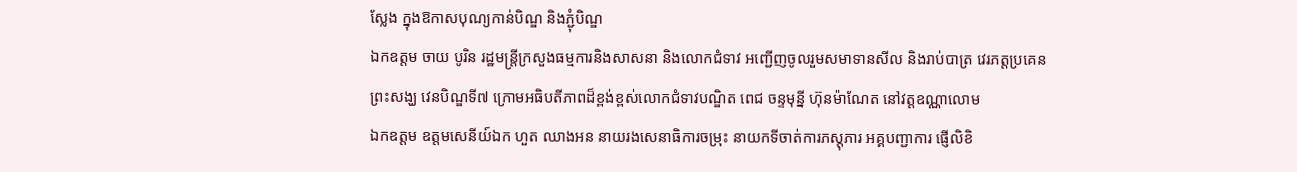ស្លែង ក្នុងឱកាសបុណ្យកាន់បិណ្ឌ និងភ្ជុំបិណ្ឌ
ឯកឧត្តម ចាយ បូរិន រដ្ឋមន្ត្រីក្រសួងធម្មការនិងសាសនា និងលោកជំទាវ អញ្ជើញចូលរួមសមាទានសីល និងរាប់បាត្រ វេរភត្តប្រគេនព្រះសង្ឃ វេនបិណ្ឌទី៧ ក្រោមអធិបតីភាពដ៏ខ្ពង់ខ្ពស់លោកជំទាវបណ្ឌិត ពេជ ចន្ទមុន្នី ហ៊ុនម៉ាណែត នៅវត្តឧណ្ណាលោម
ឯកឧត្ដម ឧត្តមសេនីយ៍ឯក ហួត ឈាងអន នាយរងសេនាធិការចម្រុះ នាយកទីចាត់ការភស្តុភារ អគ្គបញ្ជាការ ផ្ញើលិខិ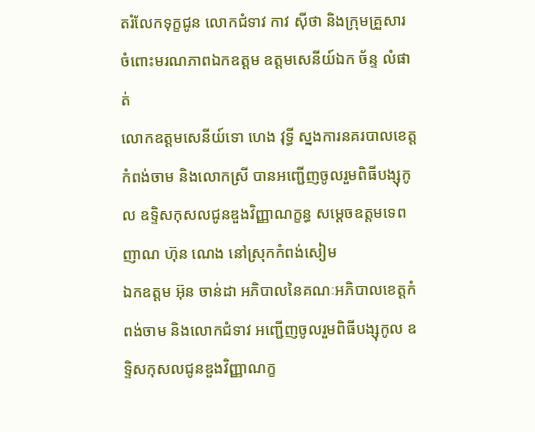តរំលែកទុក្ខជូន លោកជំទាវ កាវ ស៊ីថា និងក្រុមគ្រួសារ ចំពោះមរណភាពឯកឧត្តម ឧត្តមសេនីយ៍ឯក ច័ន្ទ លំផាត់
លោកឧត្តមសេនីយ៍ទោ ហេង វុទ្ធី ស្នងការនគរបាលខេត្តកំពង់ចាម និងលោកស្រី បានអញ្ជើញចូលរួមពិធីបង្សុកូល ឧទ្ទិសកុសលជូនឌួងវិញ្ញាណក្ខន្ធ សម្តេចឧត្តមទេពញាណ ហ៊ុន ណេង នៅស្រុកកំពង់សៀម
ឯកឧត្ដម អ៊ុន ចាន់ដា អភិបាលនៃគណៈអភិបាលខេត្តកំពង់ចាម និងលោកជំទាវ អញ្ជើញចូលរួមពិធីបង្សុកូល ឧទ្ទិសកុសលជូនឌួងវិញ្ញាណក្ខ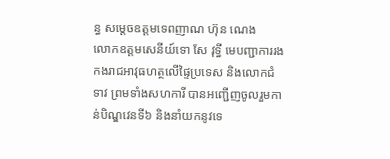ន្ធ សម្តេចឧត្តមទេពញាណ ហ៊ុន ណេង
លោកឧត្តមសេនីយ៍ទោ សែ វុទ្ធី មេបញ្ជាការរងកងរាជអាវុធហត្ថលើផ្ទៃប្រទេស និងលោកជំទាវ ព្រមទាំងសហការី បានអញ្ជើញចូលរួមកាន់បិណ្ឌវេនទី៦ និងនាំយកនូវទេ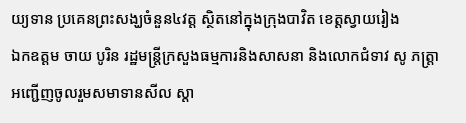យ្យទាន ប្រគេនព្រះសង្ឃចំនួន៤វត្ត ស្ថិតនៅក្នុងក្រុងបាវិត ខេត្តស្វាយរៀង
ឯកឧត្តម ចាយ បូរិន រដ្ឋមន្ត្រីក្រសួងធម្មការនិងសាសនា និងលោកជំទាវ សូ ភត្ត្រា អញ្ជើញចូលរួមសមាទានសីល ស្តា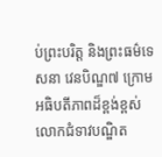ប់ព្រះបរិត្ត និងព្រះធម៌ទេសនា វេនបិណ្ឌ៧ ក្រោមអធិបតីភាពដ៏ខ្ពង់ខ្ពស់លោកជំទាវបណ្ឌិត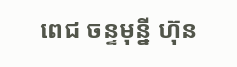ពេជ ចន្ទមុន្នី ហ៊ុន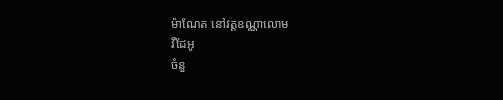ម៉ាណែត នៅវត្តឧណ្ណាលោម
វីដែអូ
ចំនួ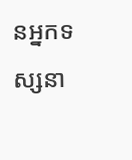នអ្នកទស្សនា